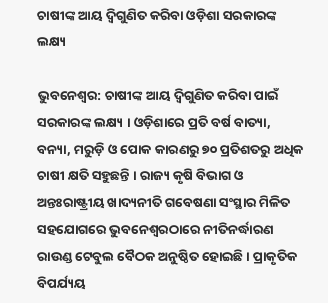ଚାଷୀଙ୍କ ଆୟ ଦ୍ବିଗୁଣିତ କରିବା ଓଡ଼ିଶା ସରକାରଙ୍କ ଲକ୍ଷ୍ୟ

ଭୁବନେଶ୍ୱର: ଚାଷୀଙ୍କ ଆୟ ଦ୍ବିଗୁଣିତ କରିବା ପାଇଁ ସରକାରଙ୍କ ଲକ୍ଷ୍ୟ । ଓଡ଼ିଶାରେ ପ୍ରତି ବର୍ଷ ବାତ୍ୟା, ବନ୍ୟା, ମରୁଡ଼ି ଓ ପୋକ କାରଣରୁ ୭୦ ପ୍ରତିଶତରୁ ଅଧିକ ଚାଷୀ କ୍ଷତି ସହୁଛନ୍ତି । ରାଜ୍ୟ କୃଷି ବିଭାଗ ଓ ଅନ୍ତଃରାଷ୍ଟ୍ରୀୟ ଖାଦ୍ୟନୀତି ଗବେଷଣା ସଂସ୍ଥାର ମିଳିତ ସହଯୋଗରେ ଭୁବନେଶ୍ବରଠାରେ ନୀତିନର୍ଦ୍ଧାରଣ ରାଉଣ୍ଡ ଟେବୁଲ ବୈଠକ ଅନୁଷ୍ଠିତ ହୋଇଛି । ପ୍ରାକୃତିକ ବିପର୍ଯ୍ୟୟ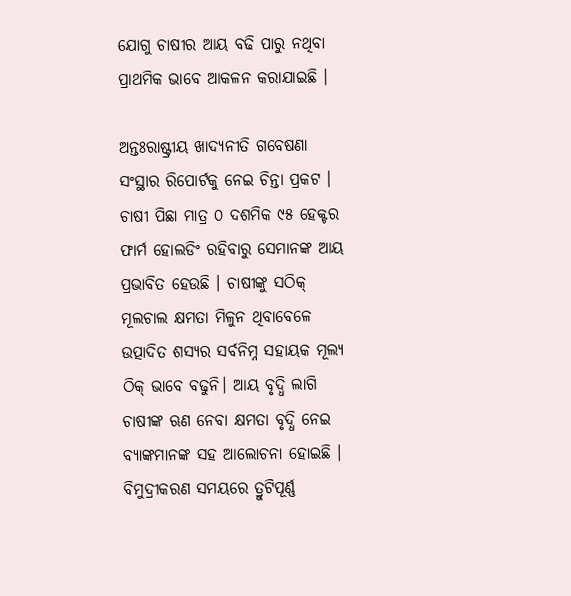ଯୋଗୁ ଚାଷୀର ଆୟ ବଢି ପାରୁ ନଥିବା ପ୍ରାଥମିକ ଭାବେ ଆକଳନ କରାଯାଇଛି ।

ଅନ୍ତଃରାଷ୍ଟ୍ରୀୟ ଖାଦ୍ୟନୀତି ଗବେଷଣା ସଂସ୍ଥାର ରିପୋର୍ଟକୁ ନେଇ ଚିନ୍ତା ପ୍ରକଟ । ଚାଷୀ ପିଛା ମାତ୍ର ୦ ଦଶମିକ ୯୫ ହେକ୍ଟର ଫାର୍ମ ହୋଲଡିଂ ରହିବାରୁ ସେମାନଙ୍କ ଆୟ ପ୍ରଭାବିତ ହେଉଛି । ଚାଷୀଙ୍କୁ ସଠିକ୍ ମୂଲଚାଲ କ୍ଷମତା ମିଳୁନ ଥିବାବେଳେ ଉତ୍ପାଦିତ ଶସ୍ୟର ସର୍ବନିମ୍ନ ସହାୟକ ମୂଲ୍ୟ ଠିକ୍ ଭାବେ ବଢୁନି। ଆୟ ବୃଦ୍ଧି ଲାଗି ଚାଷୀଙ୍କ ଋଣ ନେବା କ୍ଷମତା ବୃଦ୍ଧି ନେଇ ବ୍ୟାଙ୍କମାନଙ୍କ ସହ ଆଲୋଚନା ହୋଇଛି । ବିମୁଦ୍ରୀକରଣ ସମୟରେ ତ୍ରୁଟିପୂର୍ଣ୍ଣ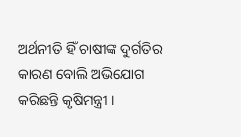ଅର୍ଥନୀତି ହିଁ ଚାଷୀଙ୍କ ଦୁର୍ଗତିର କାରଣ ବୋଲି ଅଭିଯୋଗ କରିଛନ୍ତି କୃଷିମନ୍ତ୍ରୀ ।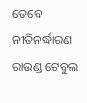ତେବେ ନୀତିନର୍ଦ୍ଧାରଣ ରାଉଣ୍ଡ ଟେବୁଲ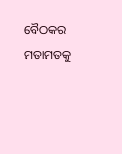ବୈଠକର ମତାମତକୁ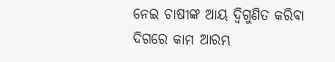ନେଇ ଚାଷୀଙ୍କ ଆୟ ଦ୍ବିଗୁଣିତ କରିବା ଦିଗରେ କାମ ଆରମ୍ଭ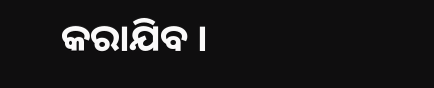କରାଯିବ ।